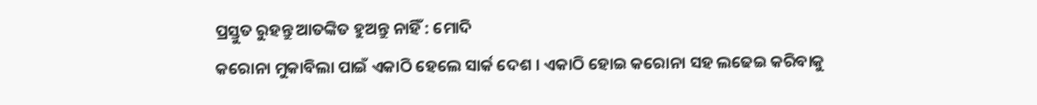ପ୍ରସ୍ତୁତ ରୁହନ୍ତୁ ଆତଙ୍କିତ ହୁଅନ୍ତୁ ନାହିଁ : ମୋଦି
କରୋନା ମୁକାବିଲା ପାଇଁ ଏକାଠି ହେଲେ ସାର୍କ ଦେଶ । ଏକାଠି ହୋଇ କରୋନା ସହ ଲଢେଇ କରିବାକୁ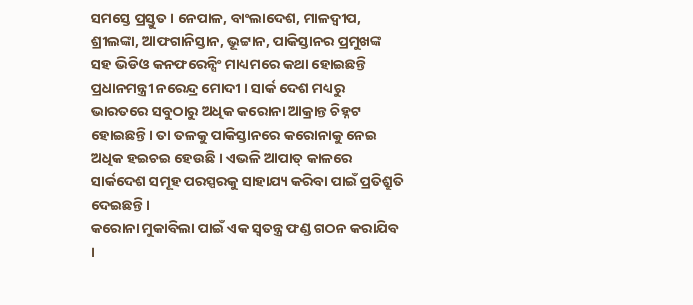ସମସ୍ତେ ପ୍ରସ୍ତୁତ । ନେପାଳ, ବାଂଲାଦେଶ, ମାଳଦ୍ୱୀପ, ଶ୍ରୀଲଙ୍କା, ଆଫଗାନିସ୍ତାନ, ଭୂଟ୍ଟାନ, ପାକିସ୍ତାନର ପ୍ରମୁଖଙ୍କ ସହ ଭିଡିଓ କନଫରେନ୍ସିଂ ମାଧ୍ୟମରେ କଥା ହୋଇଛନ୍ତି ପ୍ରଧାନମନ୍ତ୍ରୀ ନରେନ୍ଦ୍ର ମୋଦୀ । ସାର୍କ ଦେଶ ମଧ୍ୟରୁ ଭାରତରେ ସବୁଠାରୁ ଅଧିକ କରୋନା ଆକ୍ରାନ୍ତ ଚିହ୍ନଟ ହୋଇଛନ୍ତି । ତା ତଳକୁ ପାକିସ୍ତାନରେ କରୋନାକୁ ନେଇ ଅଧିକ ହଇଚଇ ହେଉଛି । ଏଭଳି ଆପାତ୍ କାଳରେ ସାର୍କଦେଶ ସମୂହ ପରସ୍ପରକୁ ସାହାଯ୍ୟ କରିବା ପାଇଁ ପ୍ରତିଶ୍ରୁତି ଦେଇଛନ୍ତି ।
କରୋନା ମୁକାବିଲା ପାଇଁ ଏକ ସ୍ୱତନ୍ତ୍ର ଫଣ୍ଡ ଗଠନ କରାଯିବ ।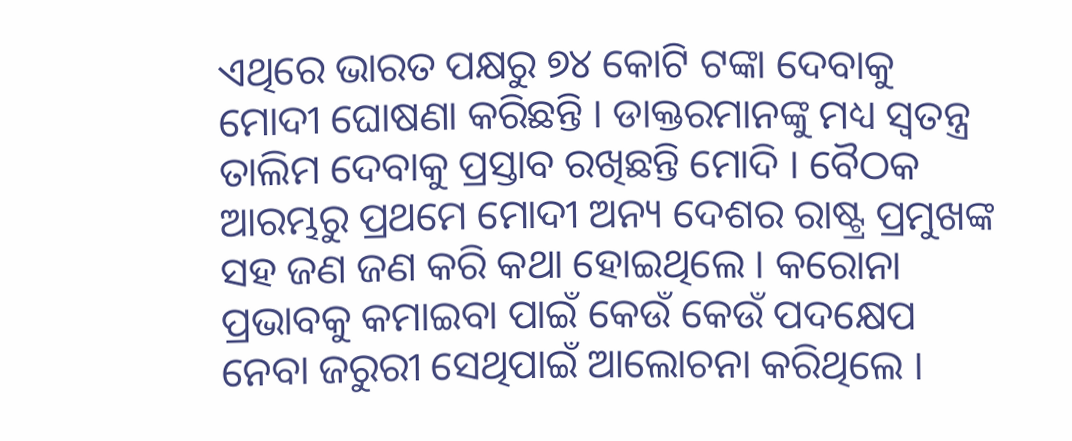ଏଥିରେ ଭାରତ ପକ୍ଷରୁ ୭୪ କୋଟି ଟଙ୍କା ଦେବାକୁ ମୋଦୀ ଘୋଷଣା କରିଛନ୍ତି । ଡାକ୍ତରମାନଙ୍କୁ ମଧ୍ୟ ସ୍ୱତନ୍ତ୍ର ତାଲିମ ଦେବାକୁ ପ୍ରସ୍ତାବ ରଖିଛନ୍ତି ମୋଦି । ବୈଠକ ଆରମ୍ଭରୁ ପ୍ରଥମେ ମୋଦୀ ଅନ୍ୟ ଦେଶର ରାଷ୍ଟ୍ର ପ୍ରମୁଖଙ୍କ ସହ ଜଣ ଜଣ କରି କଥା ହୋଇଥିଲେ । କରୋନା ପ୍ରଭାବକୁ କମାଇବା ପାଇଁ କେଉଁ କେଉଁ ପଦକ୍ଷେପ ନେବା ଜରୁରୀ ସେଥିପାଇଁ ଆଲୋଚନା କରିଥିଲେ ।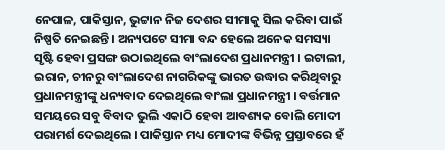ନେପାଳ, ପାକିସ୍ତାନ, ଭୁଟ୍ଟାନ ନିଜ ଦେଶର ସୀମାକୁ ସିଲ କରିବା ପାଇଁ ନିଷ୍ପତି ନେଇଛନ୍ତି । ଅନ୍ୟପଟେ ସୀମା ବନ୍ଦ ହେଲେ ଅନେକ ସମସ୍ୟା ସୃଷ୍ଟି ହେବା ପ୍ରସଙ୍ଗ ଉଠାଇଥିଲେ ବାଂଲାଦେଶ ପ୍ରଧାନମନ୍ତ୍ରୀ । ଇଟାଲୀ, ଇରାନ, ଚୀନରୁ ବାଂଲାଦେଶ ନାଗରିକଙ୍କୁ ଭାରତ ଉଦ୍ଧାର କରିଥିବାରୁ ପ୍ରଧାନମନ୍ତ୍ରୀଙ୍କୁ ଧନ୍ୟବାଦ ଦେଇଥିଲେ ବାଂଲା ପ୍ରଧାନମନ୍ତ୍ରୀ । ବର୍ତ୍ତମାନ ସମୟରେ ସବୁ ବିବାଦ ଭୁଲି ଏକାଠି ହେବା ଆବଶ୍ୟକ ବୋଲି ମୋଦୀ ପରାମର୍ଶ ଦେଇଥିଲେ । ପାକିସ୍ତାନ ମଧ୍ୟ ମୋଦୀଙ୍କ ବିଭିନ୍ନ ପ୍ରସ୍ତାବରେ ହଁ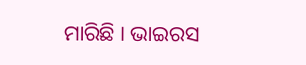ମାରିଛି । ଭାଇରସ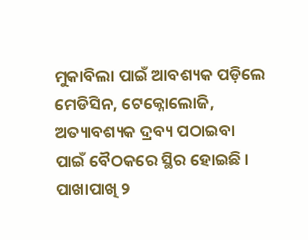ମୁକାବିଲା ପାଇଁ ଆବଶ୍ୟକ ପଡ଼ିଲେ ମେଡିସିନ, ଟେକ୍ନୋଲୋଜି, ଅତ୍ୟାବଶ୍ୟକ ଦ୍ରବ୍ୟ ପଠାଇବା ପାଇଁ ବୈଠକରେ ସ୍ଥିର ହୋଇଛି । ପାଖାପାଖି ୨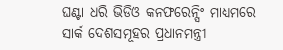ଘଣ୍ଟା ଧରି ଭିଡିଓ କନଫରେନ୍ସିଂ ମାଧ୍ୟମରେ ସାର୍କ ଦେଶସମୂହର ପ୍ରଧାନମନ୍ତ୍ରୀ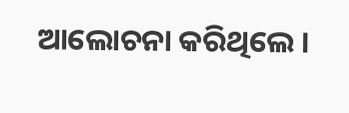ଆଲୋଚନା କରିଥିଲେ ।